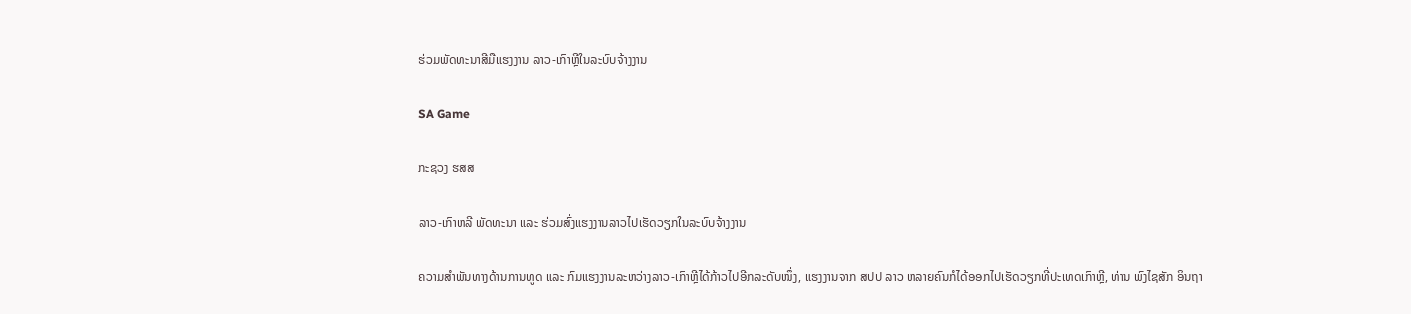ຮ່ວມພັດທະນາສີມືແຮງງານ ລາວ-ເກົາຫຼີໃນລະບົບຈ້າງງານ

SA Game

ກະຊວງ ຮສສ

ລາວ-ເກົາຫລີ ພັດທະນາ ແລະ ຮ່ວມສົ່ງແຮງງານລາວໄປເຮັດວຽກໃນລະບົບຈ້າງງານ

ຄວາມສຳພັນທາງດ້ານການທູດ ແລະ ກົມແຮງງານລະຫວ່າງລາວ-ເກົາຫຼີໄດ້ກ້າວໄປອີກລະດັບໜຶ່ງ, ແຮງງານຈາກ ສປປ ລາວ ຫລາຍຄົນກໍໄດ້ອອກໄປເຮັດວຽກທີ່ປະເທດເກົາຫຼີ, ທ່ານ ພົງໄຊສັກ ອິນຖາ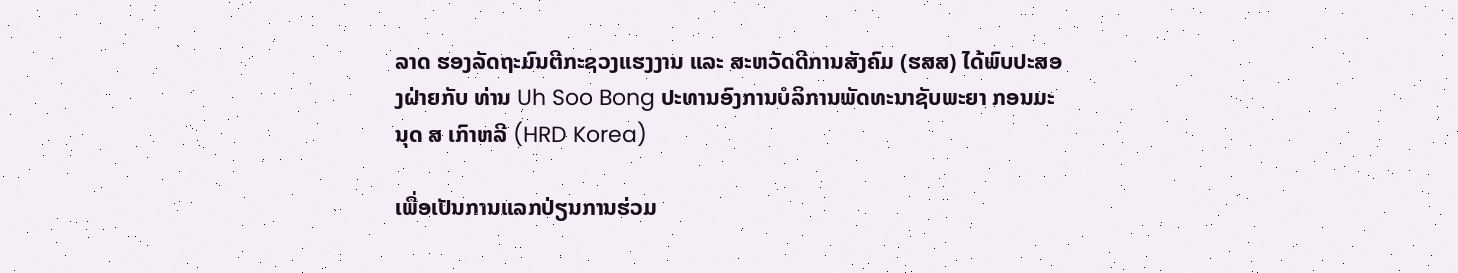ລາດ ຮອງລັດຖະມົນຕີກະຊວງແຮງງານ ແລະ ສະຫວັດດີການສັງຄົມ (ຮສສ) ໄດ້ພົບປະສອງຝ່າຍກັບ ທ່ານ Uh Soo Bong ປະທານອົງການບໍລິການພັດທະນາຊັບພະຍາ ກອນມະນຸດ ສ ເກົາຫລີ (HRD Korea)

ເພື່ອເປັນການແລກປ່ຽນການຮ່ວມ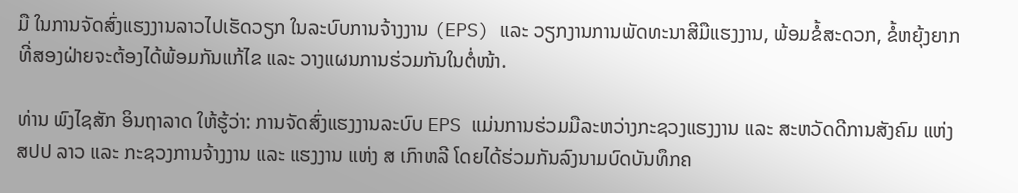ມື ໃນການຈັດສົ່ງແຮງງານລາວໄປເຮັດວຽກ ໃນລະບົບການຈ້າງງານ (EPS) ແລະ ວຽກງານການພັດທະນາສີມືແຮງງານ, ພ້ອມຂໍ້ສະດວກ, ຂໍ້ຫຍຸ້ງຍາກ ທີ່ສອງຝ່າຍຈະຕ້ອງໄດ້ພ້ອມກັນແກ້ໄຂ ແລະ ວາງແຜນການຮ່ວມກັນໃນຕໍ່ໜ້າ.

ທ່ານ ພົງໄຊສັກ ອິນຖາລາດ ໃຫ້ຮູ້ວ່າ: ການຈັດສົ່ງແຮງງານລະບົບ EPS ແມ່ນການຮ່ວມມືລະຫວ່າງກະຊວງແຮງງານ ແລະ ສະຫວັດດີການສັງຄົມ ແຫ່ງ ສປປ ລາວ ແລະ ກະຊວງການຈ້າງງານ ແລະ ແຮງງານ ແຫ່ງ ສ ເກົາຫລີ ໂດຍໄດ້ຮ່ວມກັນລົງນາມບົດບັນທຶກຄ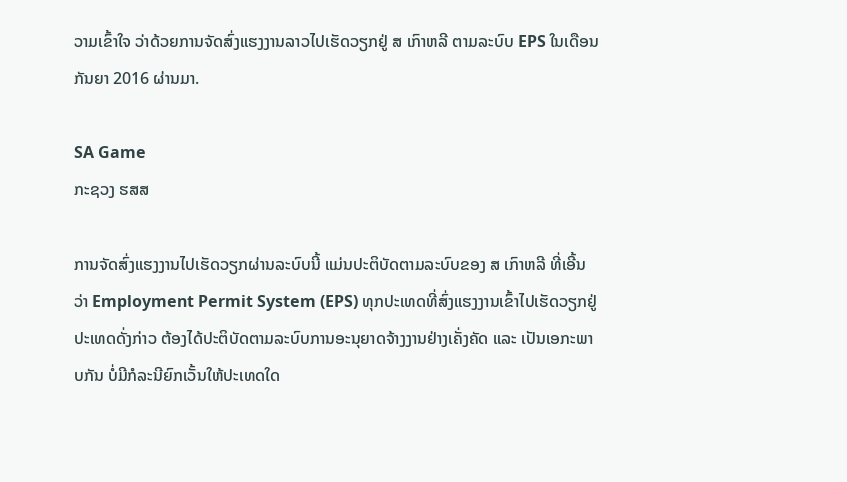ວາມເຂົ້າໃຈ ວ່າດ້ວຍການຈັດສົ່ງແຮງງານລາວໄປເຮັດວຽກຢູ່ ສ ເກົາຫລີ ຕາມລະບົບ EPS ໃນເດືອນ ກັນຍາ 2016 ຜ່ານມາ.

SA Game
ກະຊວງ ຮສສ

ການຈັດສົ່ງແຮງງານໄປເຮັດວຽກຜ່ານລະບົບນີ້ ແມ່ນປະຕິບັດຕາມລະບົບຂອງ ສ ເກົາຫລີ ທີ່ເອີ້ນວ່າ Employment Permit System (EPS) ທຸກປະເທດທີ່ສົ່ງແຮງງານເຂົ້າໄປເຮັດວຽກຢູ່ປະເທດດັ່ງກ່າວ ຕ້ອງໄດ້ປະຕິບັດຕາມລະບົບການອະນຸຍາດຈ້າງງານຢ່າງເຄັ່ງຄັດ ແລະ ເປັນເອກະພາບກັນ ບໍ່ມີກໍລະນີຍົກເວັ້ນໃຫ້ປະເທດໃດ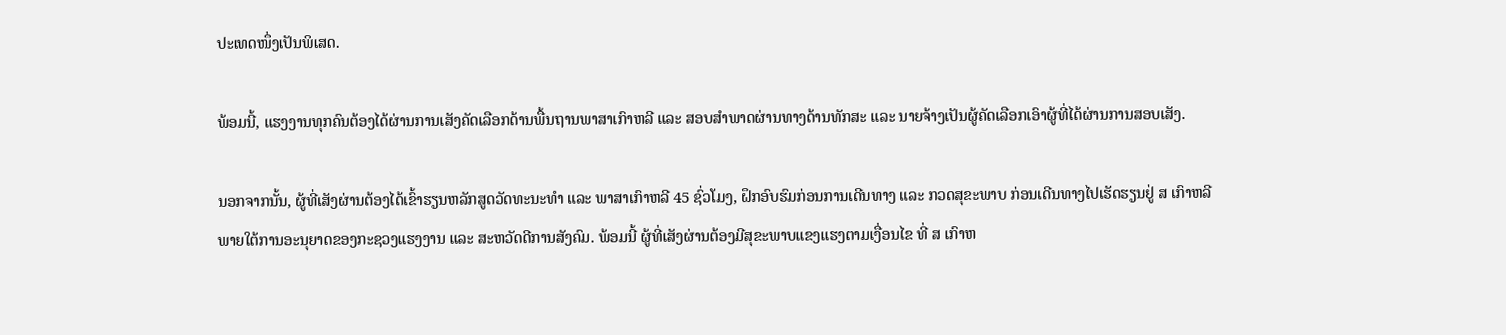ປະເທດໜຶ່ງເປັນພິເສດ.

ພ້ອມນີ້, ແຮງງານທຸກຄົນຕ້ອງໄດ້ຜ່ານການເສັງຄັດເລືອກດ້ານພື້ນຖານພາສາເກົາຫລີ ແລະ ສອບສຳພາດຜ່ານທາງດ້ານທັກສະ ແລະ ນາຍຈ້າງເປັນຜູ້ຄັດເລືອກເອົາຜູ້ທີ່ໄດ້ຜ່ານການສອບເສັງ.

ນອກຈາກນັ້ນ, ຜູ້ທີ່ເສັງຜ່ານຕ້ອງໄດ້ເຂົ້າຮຽນຫລັກສູດວັດທະນະທຳ ແລະ ພາສາເກົາຫລີ 45 ຊົ່ວໂມງ, ຝຶກອົບຮົມກ່ອນການເດີນທາງ ແລະ ກວດສຸຂະພາບ ກ່ອນເດີນທາງໄປເຮັດຮຽນຢູ່ ສ ເກົາຫລີ ພາຍໃຕ້ການອະນຸຍາດຂອງກະຊວງແຮງງານ ແລະ ສະຫວັດດີການສັງຄົມ. ພ້ອມນີ້ ຜູ້ທີ່ເສັງຜ່ານຕ້ອງມີສຸຂະພາບແຂງແຮງຕາມເງື່ອນໄຂ ທີ່ ສ ເກົາຫ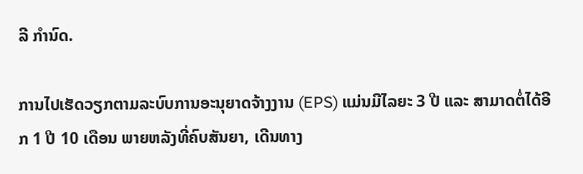ລີ ກໍານົດ.

ການໄປເຮັດວຽກຕາມລະບົບການອະນຸຍາດຈ້າງງານ (EPS) ແມ່ນມີໄລຍະ 3 ປີ ແລະ ສາມາດຕໍ່ໄດ້ອີກ 1 ປີ 10 ເດືອນ ພາຍຫລັງທີ່ຄົບສັນຍາ, ເດີນທາງ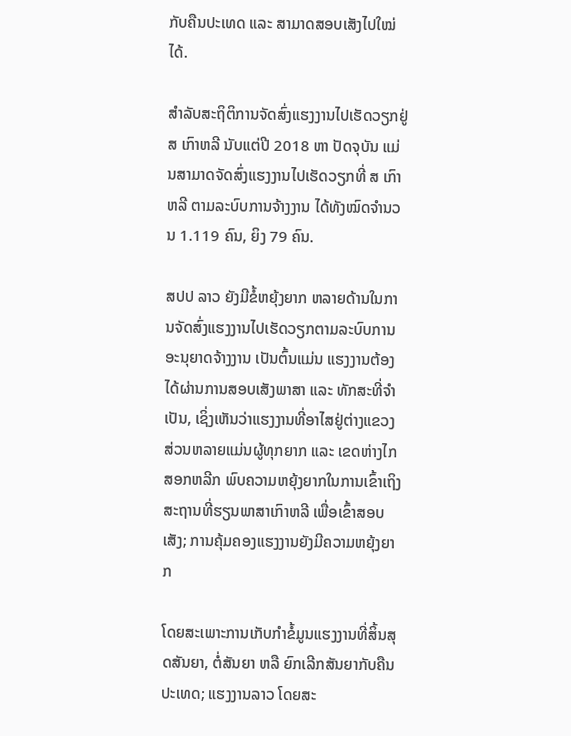ກັບຄືນປະເທດ ແລະ ສາມາດສອບເສັງໄປໃໝ່ໄດ້.

ສຳລັບສະຖິຕິການຈັດສົ່ງແຮງງານໄປເຮັດວຽກຢູ່ ສ ເກົາຫລີ ນັບແຕ່ປີ 2018 ຫາ ປັດຈຸບັນ ແມ່ນສາມາດຈັດສົ່ງແຮງງານໄປເຮັດວຽກທີ່ ສ ເກົາຫລີ ຕາມລະບົບການຈ້າງງານ ໄດ້ທັງໝົດຈໍານວນ 1.119 ຄົນ, ຍິງ 79 ຄົນ.

ສປປ ລາວ ຍັງມີຂໍ້ຫຍຸ້ງຍາກ ຫລາຍດ້ານໃນການຈັດສົ່ງແຮງງານໄປເຮັດວຽກຕາມລະບົບການອະນຸຍາດຈ້າງງານ ເປັນຕົ້ນແມ່ນ ແຮງງານຕ້ອງໄດ້ຜ່ານການສອບເສັງພາສາ ແລະ ທັກສະທີ່ຈໍາເປັນ, ເຊິ່ງເຫັນວ່າແຮງງານທີ່ອາໄສຢູ່ຕ່າງແຂວງ ສ່ວນຫລາຍແມ່ນຜູ້ທຸກຍາກ ແລະ ເຂດຫ່າງໄກສອກຫລີກ ພົບຄວາມຫຍຸ້ງຍາກໃນການເຂົ້າເຖິງ ສະຖານທີ່ຮຽນພາສາເກົາຫລີ ເພື່ອເຂົ້າສອບເສັງ; ການຄຸ້ມຄອງແຮງງານຍັງມີຄວາມຫຍຸ້ງຍາກ

ໂດຍສະເພາະການເກັບກໍາຂໍ້ມູນແຮງງານທີ່ສິ້ນສຸດສັນຍາ, ຕໍ່ສັນຍາ ຫລື ຍົກເລີກສັນຍາກັບຄືນປະເທດ; ແຮງງານລາວ ໂດຍສະ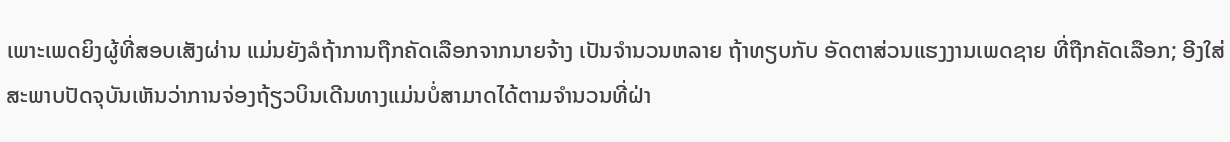ເພາະເພດຍິງຜູ້ທີ່ສອບເສັງຜ່ານ ແມ່ນຍັງລໍຖ້າການຖືກຄັດເລືອກຈາກນາຍຈ້າງ ເປັນຈໍານວນຫລາຍ ຖ້າທຽບກັບ ອັດຕາສ່ວນແຮງງານເພດຊາຍ ທີ່ຖືກຄັດເລືອກ; ອີງໃສ່ສະພາບປັດຈຸບັນເຫັນວ່າການຈ່ອງຖ້ຽວບິນເດີນທາງແມ່ນບໍ່ສາມາດໄດ້ຕາມຈຳນວນທີ່ຝ່າ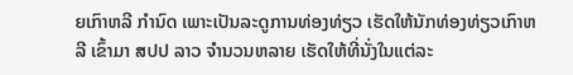ຍເກົາຫລີ ກຳນົດ ເພາະເປັນລະດູການທ່ອງທ່ຽວ ເຮັດໃຫ້ນັກທ່ອງທ່ຽວເກົາຫລີ ເຂົ້າມາ ສປປ ລາວ ຈຳນວນຫລາຍ ເຮັດໃຫ້ທີ່ນັ່ງໃນແຕ່ລະ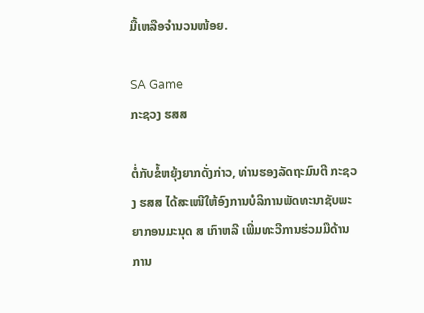ມື້ເຫລືອຈຳນວນໜ້ອຍ.

SA Game
ກະຊວງ ຮສສ

ຕໍ່ກັບຂໍ້ຫຍຸ້ງຍາກດັ່ງກ່າວ, ທ່ານຮອງລັດຖະມົນຕີ ກະຊວງ ຮສສ ໄດ້ສະເໜີໃຫ້ອົງການບໍລິການພັດທະນາຊັບພະຍາກອນມະນຸດ ສ ເກົາຫລີ ເພີ່ມທະວີການຮ່ວມມືດ້ານການ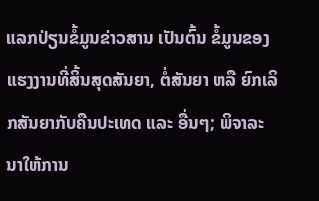ແລກປ່ຽນຂໍ້ມູນຂ່າວສານ ເປັນຕົ້ນ ຂໍ້ມູນຂອງແຮງງານທີ່ສິ້ນສຸດສັນຍາ, ຕໍ່ສັນຍາ ຫລື ຍົກເລິກສັນຍາກັບຄືນປະເທດ ແລະ ອື່ນໆ; ພິຈາລະນາໃຫ້ການ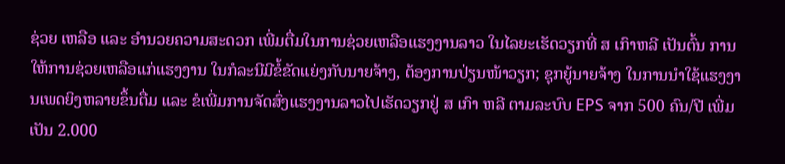ຊ່ວຍ ເຫລືອ ແລະ ອໍານວຍຄວາມສະດວກ ເພີ່ມຕື່ມໃນການຊ່ວຍເຫລືອແຮງງານລາວ ໃນໄລຍະເຮັດວຽກທີ່ ສ ເກົາຫລີ ເປັນຕົ້ນ ການໃຫ້ການຊ່ວຍເຫລືອແກ່ແຮງງານ ໃນກໍລະນີມີຂໍ້ຂັດແຍ່ງກັບນາຍຈ້າງ, ຕ້ອງການປ່ຽນໜ້າວຽກ; ຊຸກຍູ້ນາຍຈ້າງ ໃນການນໍາໃຊ້ແຮງງານເພດຍິງຫລາຍຂຶ້ນຕື່ມ ແລະ ຂໍເພີ່ມການຈັດສົ່ງແຮງງານລາວໄປເຮັດວຽກຢູ່ ສ ເກົາ ຫລີ ຕາມລະບົບ EPS ຈາກ 500 ຄົນ/ປີ ເພີ່ມເປັນ 2.000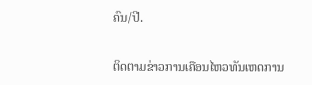ຄົນ/ປີ.

ຕິດຕາມຂ່າວການເຄືອນໄຫວທັນເຫດການ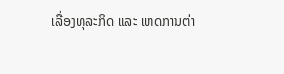ເລື່ອງທຸລະກິດ ແລະ ເຫດການຕ່າ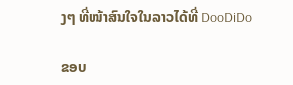ງໆ ທີ່ໜ້າສົນໃຈໃນລາວໄດ້ທີ່ DooDiDo

ຂອບ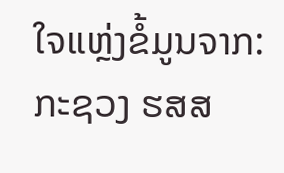ໃຈແຫຼ່ງຂໍ້ມູນຈາກ: ກະຊວງ ຮສສ